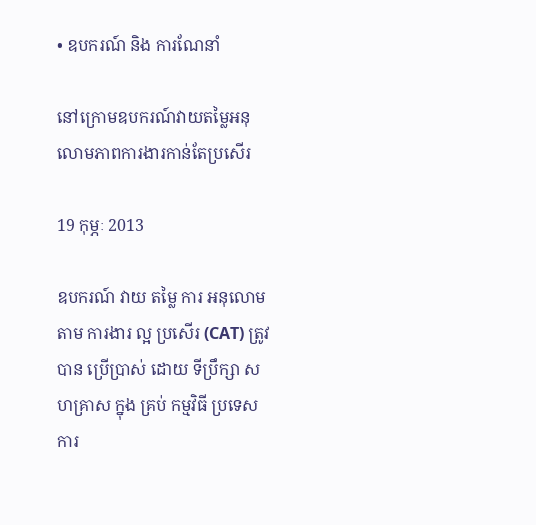• ឧបករណ៍ និង ការណែនាំ

នៅក្រោមឧបករណ៍វាយតម្លៃអនុលោមភាពការងារកាន់តែប្រសើរ

19 កុម្ភៈ 2013

ឧបករណ៍ វាយ តម្លៃ ការ អនុលោម តាម ការងារ ល្អ ប្រសើរ (CAT) ត្រូវ បាន ប្រើប្រាស់ ដោយ ទីប្រឹក្សា សហគ្រាស ក្នុង គ្រប់ កម្មវិធី ប្រទេស ការ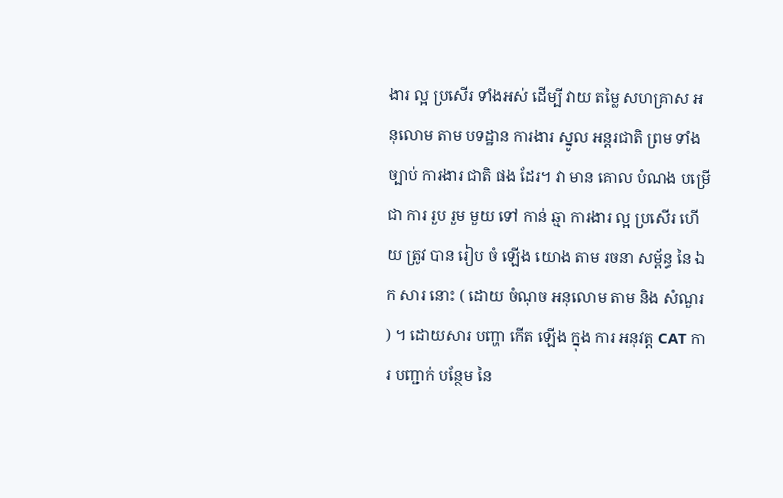ងារ ល្អ ប្រសើរ ទាំងអស់ ដើម្បី វាយ តម្លៃ សហគ្រាស អនុលោម តាម បទដ្ឋាន ការងារ ស្នូល អន្តរជាតិ ព្រម ទាំង ច្បាប់ ការងារ ជាតិ ផង ដែរ។ វា មាន គោល បំណង បម្រើ ជា ការ រួប រួម មួយ ទៅ កាន់ ឆ្មា ការងារ ល្អ ប្រសើរ ហើយ ត្រូវ បាន រៀប ចំ ឡើង យោង តាម រចនា សម្ព័ន្ធ នៃ ឯក សារ នោះ ( ដោយ ចំណុច អនុលោម តាម និង សំណួរ ) ។ ដោយសារ បញ្ហា កើត ឡើង ក្នុង ការ អនុវត្ត CAT ការ បញ្ជាក់ បន្ថែម នៃ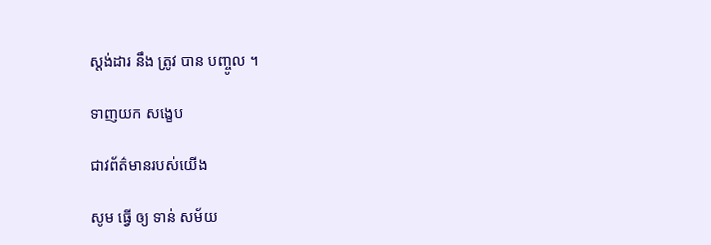ស្តង់ដារ នឹង ត្រូវ បាន បញ្ចូល ។

ទាញយក សង្ខេប

ជាវព័ត៌មានរបស់យើង

សូម ធ្វើ ឲ្យ ទាន់ សម័យ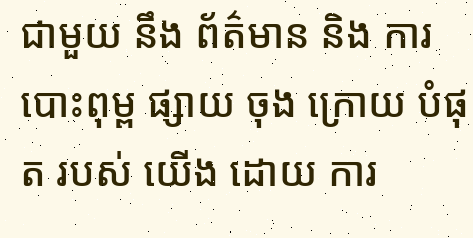ជាមួយ នឹង ព័ត៌មាន និង ការ បោះពុម្ព ផ្សាយ ចុង ក្រោយ បំផុត របស់ យើង ដោយ ការ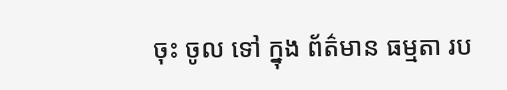ចុះ ចូល ទៅ ក្នុង ព័ត៌មាន ធម្មតា រប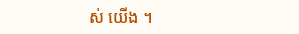ស់ យើង ។